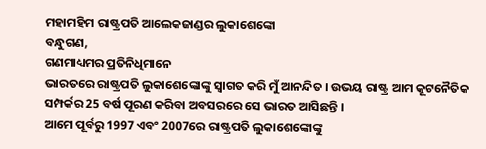ମହାମହିମ ରାଷ୍ଟ୍ରପତି ଆଲେକଜାଣ୍ଡର ଲୁକାଶେଙ୍କୋ
ବନ୍ଧୁଗଣ,
ଗଣମାଧ୍ୟମର ପ୍ରତିନିଧିମାନେ
ଭାରତରେ ରାଷ୍ଟ୍ରପତି ଲୁକାଶେଙ୍କୋଙ୍କୁ ସ୍ୱାଗତ କରି ମୁଁ ଆନନ୍ଦିତ । ଉଭୟ ରାଷ୍ଟ୍ର ଆମ କୂଟନୈତିକ ସମ୍ପର୍କର 25 ବର୍ଷ ପୂରଣ କରିବା ଅବସରରେ ସେ ଭାରତ ଆସିଛନ୍ତି ।
ଆମେ ପୂର୍ବରୁ 1997 ଏବଂ 2007ରେ ରାଷ୍ଟ୍ରପତି ଲୁକାଶେଙ୍କୋଙ୍କୁ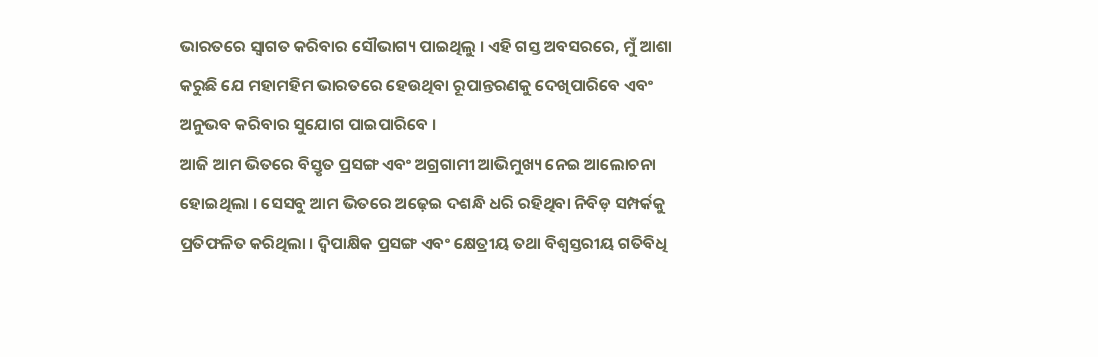ଭାରତରେ ସ୍ୱାଗତ କରିବାର ସୌଭାଗ୍ୟ ପାଇଥିଲୁ । ଏହି ଗସ୍ତ ଅବସରରେ, ମୁଁ ଆଶା କରୁଛି ଯେ ମହାମହିମ ଭାରତରେ ହେଉଥିବା ରୂପାନ୍ତରଣକୁ ଦେଖିପାରିବେ ଏବଂ ଅନୁଭବ କରିବାର ସୁଯୋଗ ପାଇପାରିବେ ।
ଆଜି ଆମ ଭିତରେ ବିସ୍ତୃତ ପ୍ରସଙ୍ଗ ଏବଂ ଅଗ୍ରଗାମୀ ଆଭିମୁଖ୍ୟ ନେଇ ଆଲୋଚନା ହୋଇଥିଲା । ସେସବୁ ଆମ ଭିତରେ ଅଢ଼େଇ ଦଶନ୍ଧି ଧରି ରହିଥିବା ନିବିଡ଼ ସମ୍ପର୍କକୁ ପ୍ରତିଫଳିତ କରିଥିଲା । ଦ୍ୱିପାକ୍ଷିକ ପ୍ରସଙ୍ଗ ଏବଂ କ୍ଷେତ୍ରୀୟ ତଥା ବିଶ୍ୱସ୍ତରୀୟ ଗତିବିଧି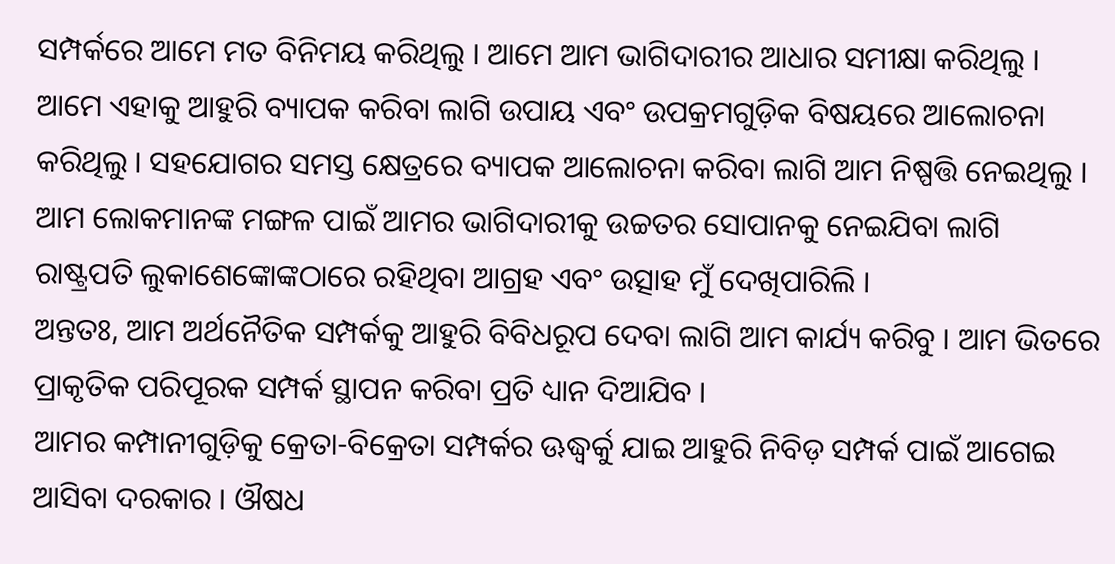ସମ୍ପର୍କରେ ଆମେ ମତ ବିନିମୟ କରିଥିଲୁ । ଆମେ ଆମ ଭାଗିଦାରୀର ଆଧାର ସମୀକ୍ଷା କରିଥିଲୁ । ଆମେ ଏହାକୁ ଆହୁରି ବ୍ୟାପକ କରିବା ଲାଗି ଉପାୟ ଏବଂ ଉପକ୍ରମଗୁଡ଼ିକ ବିଷୟରେ ଆଲୋଚନା କରିଥିଲୁ । ସହଯୋଗର ସମସ୍ତ କ୍ଷେତ୍ରରେ ବ୍ୟାପକ ଆଲୋଚନା କରିବା ଲାଗି ଆମ ନିଷ୍ପତ୍ତି ନେଇଥିଲୁ ।
ଆମ ଲୋକମାନଙ୍କ ମଙ୍ଗଳ ପାଇଁ ଆମର ଭାଗିଦାରୀକୁ ଉଚ୍ଚତର ସୋପାନକୁ ନେଇଯିବା ଲାଗି ରାଷ୍ଟ୍ରପତି ଲୁକାଶେଙ୍କୋଙ୍କଠାରେ ରହିଥିବା ଆଗ୍ରହ ଏବଂ ଉତ୍ସାହ ମୁଁ ଦେଖିପାରିଲି ।
ଅନ୍ତତଃ, ଆମ ଅର୍ଥନୈତିକ ସମ୍ପର୍କକୁ ଆହୁରି ବିବିଧରୂପ ଦେବା ଲାଗି ଆମ କାର୍ଯ୍ୟ କରିବୁ । ଆମ ଭିତରେ ପ୍ରାକୃତିକ ପରିପୂରକ ସମ୍ପର୍କ ସ୍ଥାପନ କରିବା ପ୍ରତି ଧ୍ୟାନ ଦିଆଯିବ ।
ଆମର କମ୍ପାନୀଗୁଡ଼ିକୁ କ୍ରେତା-ବିକ୍ରେତା ସମ୍ପର୍କର ଊଦ୍ଧ୍ୱର୍କୁ ଯାଇ ଆହୁରି ନିବିଡ଼ ସମ୍ପର୍କ ପାଇଁ ଆଗେଇ ଆସିବା ଦରକାର । ଔଷଧ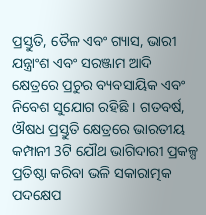ପ୍ରସ୍ତୁତି, ତୈଳ ଏବଂ ଗ୍ୟାସ, ଭାରୀ ଯନ୍ତ୍ରାଂଶ ଏବଂ ସରଞ୍ଜାମ ଆଦି କ୍ଷେତ୍ରରେ ପ୍ରଚୁର ବ୍ୟବସାୟିକ ଏବଂ ନିବେଶ ସୁଯୋଗ ରହିଛି । ଗତବର୍ଷ, ଔଷଧ ପ୍ରସ୍ତୁତି କ୍ଷେତ୍ରରେ ଭାରତୀୟ କମ୍ପାନୀ 3ଟି ଯୌଥ ଭାଗିଦାରୀ ପ୍ରକଳ୍ପ ପ୍ରତିଷ୍ଠା କରିବା ଭଳି ସକାରାତ୍ମକ ପଦକ୍ଷେପ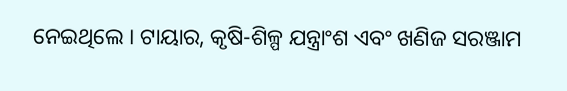ନେଇଥିଲେ । ଟାୟାର, କୃଷି-ଶିଳ୍ପ ଯନ୍ତ୍ରାଂଶ ଏବଂ ଖଣିଜ ସରଞ୍ଜାମ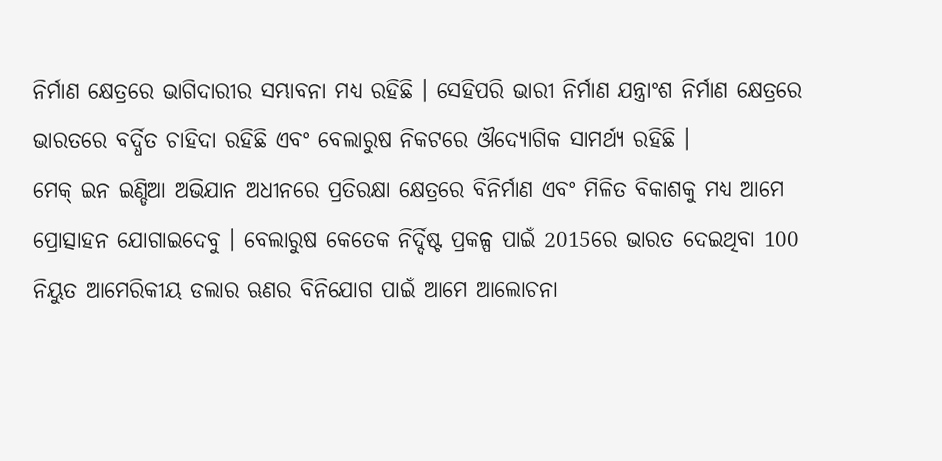ନିର୍ମାଣ କ୍ଷେତ୍ରରେ ଭାଗିଦାରୀର ସମ୍ଭାବନା ମଧ୍ୟ ରହିଛି । ସେହିପରି ଭାରୀ ନିର୍ମାଣ ଯନ୍ତ୍ରାଂଶ ନିର୍ମାଣ କ୍ଷେତ୍ରରେ ଭାରତରେ ବର୍ଦ୍ଧିତ ଚାହିଦା ରହିଛି ଏବଂ ବେଲାରୁଷ ନିକଟରେ ଔଦ୍ୟୋଗିକ ସାମର୍ଥ୍ୟ ରହିଛି ।
ମେକ୍ ଇନ ଇଣ୍ଡିଆ ଅଭିଯାନ ଅଧୀନରେ ପ୍ରତିରକ୍ଷା କ୍ଷେତ୍ରରେ ବିନିର୍ମାଣ ଏବଂ ମିଳିତ ବିକାଶକୁ ମଧ୍ୟ ଆମେ ପ୍ରୋତ୍ସାହନ ଯୋଗାଇଦେବୁ । ବେଲାରୁଷ କେତେକ ନିର୍ଦ୍ଦିଷ୍ଟ ପ୍ରକଳ୍ପ ପାଇଁ 2015ରେ ଭାରତ ଦେଇଥିବା 100 ନିୟୁତ ଆମେରିକୀୟ ଡଲାର ଋଣର ବିନିଯୋଗ ପାଇଁ ଆମେ ଆଲୋଚନା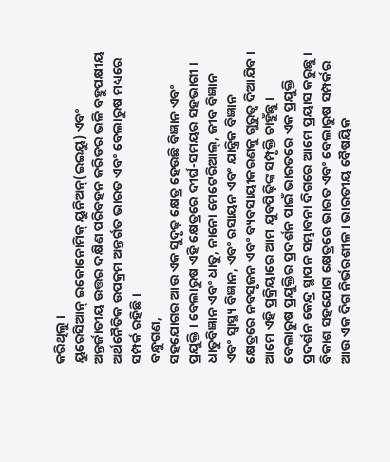କରିଥିଲୁ ।
ୟୁରେସିଆନ୍ ଇକୋନୋମିକ୍ ୟୁନିଅନ୍(ଇଇୟୁ) ଏବଂ ଅନ୍ତର୍ଜାତୀୟ ଉତ୍ତର ଦକ୍ଷିଣ ପରିବହନ କରିଡର ଭଳି ବହୁପକ୍ଷୀୟ ଅର୍ଥନୈତିକ ଉପକ୍ରମ ଅନ୍ତର୍ଗତ ଭାରତ ଏବଂ ବେଲାରୁଷ ମଧ୍ୟରେ ସମ୍ପର୍କ ରହିଛି ।
ବନ୍ଧୁଗଣ,
ସହଯୋଗର ଆଉ ଏକ ସୁଦୃଢ଼ କ୍ଷେତ୍ର ହେଉଛି ବିଜ୍ଞାନ ଏବଂ ପ୍ରଯୁକ୍ତି । ବେଲାରୁଷ ଏହି କ୍ଷେତ୍ରରେ ଦୀର୍ଘ-ସମୟର ସହଭାଗୀ ।
ଧାତୁବିଜ୍ଞାନ ଏବଂ ଧାତୁ, ନାନୋ ମେଟେରିଆଲ୍, ଜୀବ ବିଜ୍ଞାନ ଏବଂ ସ୍ୱାସ୍ଥ୍ୟ ବିଜ୍ଞାନ, ଏବଂ ରସାୟନ ଏବଂ ଯାନ୍ତ୍ରିକ ବିଜ୍ଞାନ କ୍ଷେତ୍ରରେ ନବସୃଜନ ଏବଂ ବ୍ୟବସାୟୀକରଣକୁ ଗୁରୁତ୍ୱ ଦିଆଯିବ । ଆମେ ଏହି ପ୍ରକ୍ରିୟାରେ ଆମ ଯୁବପିଢ଼ିଙ୍କ ସମ୍ପୃକ୍ତି ଚାହୁଁଛୁ ।
ବେଲାରୁଷ ପ୍ରଯୁକ୍ତିର ପ୍ରଦର୍ଶନ ପାଇଁ ଭାରତରେ ଏକ ପ୍ରଯୁକ୍ତି ପ୍ରଦର୍ଶନ କେନ୍ଦ୍ର ସ୍ଥାପନ ସମ୍ଭାବନା ଦିଗରେ ଆମେ ପ୍ରୟାସ କରୁଛୁ ।
ବିକାଶ ସହଯୋଗ କ୍ଷେତ୍ରରେ ଭାରତ ଏବଂ ବେଲାରୁଷ ସମ୍ପର୍କର ଆଉ ଏକ ଦିଗ ନିର୍ଭରଶୀଳ । ଭାରତୀୟ ବୈଷୟିକ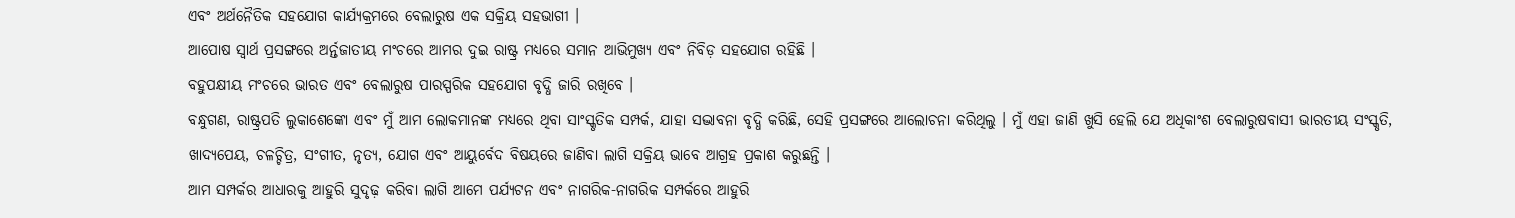ଏବଂ ଅର୍ଥନୈତିକ ସହଯୋଗ କାର୍ଯ୍ୟକ୍ରମରେ ବେଲାରୁଷ ଏକ ସକ୍ରିୟ ସହଭାଗୀ ।
ଆପୋଷ ସ୍ୱାର୍ଥ ପ୍ରସଙ୍ଗରେ ଅର୍ନ୍ତଜାତୀୟ ମଂଚରେ ଆମର ଦୁଇ ରାଷ୍ଟ୍ର ମଧ୍ୟରେ ସମାନ ଆଭିମୁଖ୍ୟ ଏବଂ ନିବିଡ଼ ସହଯୋଗ ରହିଛି ।
ବହୁପକ୍ଷୀୟ ମଂଚରେ ଭାରତ ଏବଂ ବେଲାରୁଷ ପାରସ୍ପରିକ ସହଯୋଗ ବୃଦ୍ଧି ଜାରି ରଖିବେ ।
ବନ୍ଧୁଗଣ, ରାଷ୍ଟ୍ରପତି ଲୁକାଶେଙ୍କୋ ଏବଂ ମୁଁ ଆମ ଲୋକମାନଙ୍କ ମଧ୍ୟରେ ଥିବା ସାଂସ୍କୃତିକ ସମ୍ପର୍କ, ଯାହା ସଦ୍ଭାବନା ବୃଦ୍ଧି କରିଛି, ସେହି ପ୍ରସଙ୍ଗରେ ଆଲୋଚନା କରିଥିଲୁ । ମୁଁ ଏହା ଜାଣି ଖୁସି ହେଲି ଯେ ଅଧିକାଂଶ ବେଲାରୁଷବାସୀ ଭାରତୀୟ ସଂସ୍କୃତି, ଖାଦ୍ୟପେୟ, ଚଳଚ୍ଚିତ୍ର, ସଂଗୀତ, ନୃତ୍ୟ, ଯୋଗ ଏବଂ ଆୟୁର୍ବେଦ ବିଷୟରେ ଜାଣିବା ଲାଗି ସକ୍ରିୟ ଭାବେ ଆଗ୍ରହ ପ୍ରକାଶ କରୁଛନ୍ତି ।
ଆମ ସମ୍ପର୍କର ଆଧାରକୁ ଆହୁରି ସୁଦୃଢ଼ କରିବା ଲାଗି ଆମେ ପର୍ଯ୍ୟଟନ ଏବଂ ନାଗରିକ-ନାଗରିକ ସମ୍ପର୍କରେ ଆହୁରି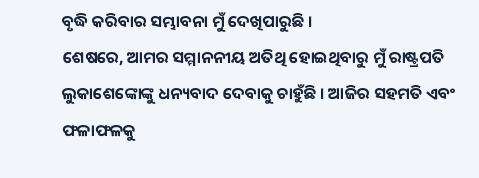ବୃଦ୍ଧି କରିବାର ସମ୍ଭାବନା ମୁଁ ଦେଖିପାରୁଛି ।
ଶେଷରେ, ଆମର ସମ୍ମାନନୀୟ ଅତିଥି ହୋଇଥିବାରୁ ମୁଁ ରାଷ୍ଟ୍ରପତି ଲୁକାଶେଙ୍କୋଙ୍କୁ ଧନ୍ୟବାଦ ଦେବାକୁ ଚାହୁଁଛି । ଆଜିର ସହମତି ଏବଂ ଫଳାଫଳକୁ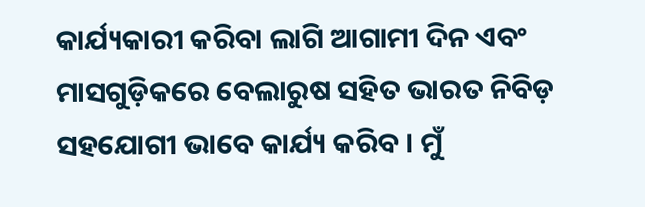କାର୍ଯ୍ୟକାରୀ କରିବା ଲାଗି ଆଗାମୀ ଦିନ ଏବଂ ମାସଗୁଡ଼ିକରେ ବେଲାରୁଷ ସହିତ ଭାରତ ନିବିଡ଼ ସହଯୋଗୀ ଭାବେ କାର୍ଯ୍ୟ କରିବ । ମୁଁ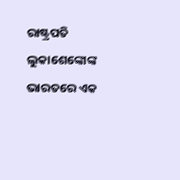ରାଷ୍ଟ୍ରପତି ଲୁକାଶେଙ୍କୋଙ୍କ ଭାରତରେ ଏକ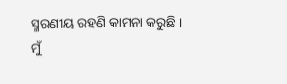ସ୍ମରଣୀୟ ରହଣି କାମନା କରୁଛି ।
ମୁଁ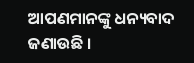ଆପଣମାନଙ୍କୁ ଧନ୍ୟବାଦ ଜଣାଉଛି ।